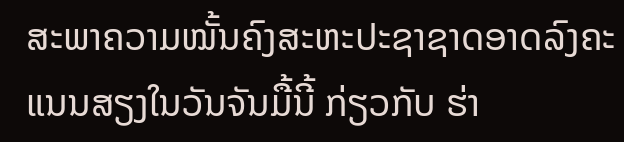ສະພາຄວາມໝັ້ນຄົງສະຫະປະຊາຊາດອາດລົງຄະແນນສຽງໃນວັນຈັນມື້ນີ້ ກ່ຽວກັບ ຮ່າ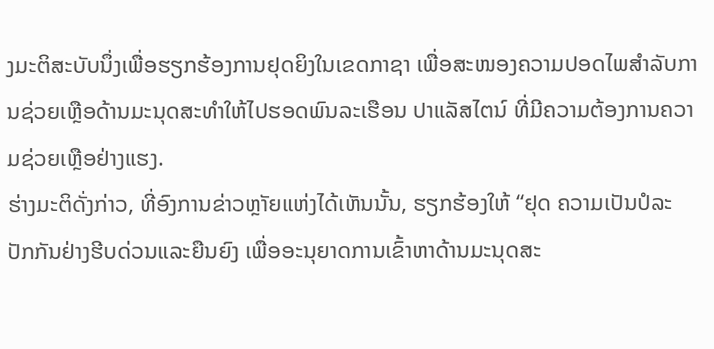ງມະຕິສະບັບນຶ່ງເພື່ອຮຽກຮ້ອງການຢຸດຍິງໃນເຂດກາຊາ ເພື່ອສະໜອງຄວາມປອດໄພສຳລັບການຊ່ວຍເຫຼືອດ້ານມະນຸດສະທຳໃຫ້ໄປຮອດພົນລະເຮືອນ ປາແລັສໄຕນ໌ ທີ່ມີຄວາມຕ້ອງການຄວາມຊ່ວຍເຫຼືອຢ່າງແຮງ.
ຮ່າງມະຕິດັ່ງກ່າວ, ທີ່ອົງການຂ່າວຫຼາັຍແຫ່ງໄດ້ເຫັນນັ້ນ, ຮຽກຮ້ອງໃຫ້ “ຢຸດ ຄວາມເປັນປໍລະປັກກັນຢ່າງຮີບດ່ວນແລະຍືນຍົງ ເພື່ອອະນຸຍາດການເຂົ້າຫາດ້ານມະນຸດສະ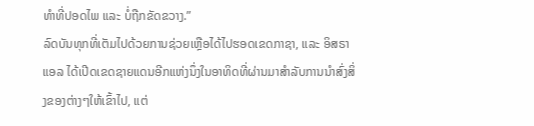ທຳທີ່ປອດໄພ ແລະ ບໍ່ຖືກຂັດຂວາງ.”
ລົດບັນທຸກທີ່ເຕັມໄປດ້ວຍການຊ່ວຍເຫຼືອໄດ້ໄປຮອດເຂດກາຊາ, ແລະ ອິສຣາແອລ ໄດ້ເປີດເຂດຊາຍແດນອີກແຫ່ງນຶ່ງໃນອາທິດທີ່ຜ່ານມາສຳລັບການນຳສົ່ງສິ່ງຂອງຕ່າງໆໃຫ້ເຂົ້າໄປ, ແຕ່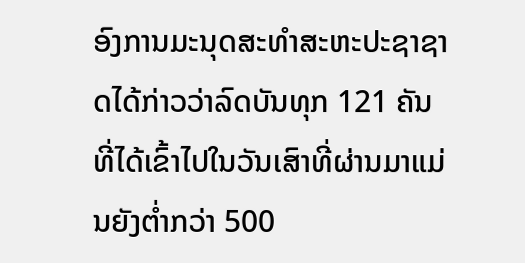ອົງການມະນຸດສະທຳສະຫະປະຊາຊາດໄດ້ກ່າວວ່າລົດບັນທຸກ 121 ຄັນທີ່ໄດ້ເຂົ້າໄປໃນວັນເສົາທີ່ຜ່ານມາແມ່ນຍັງຕ່ຳກວ່າ 500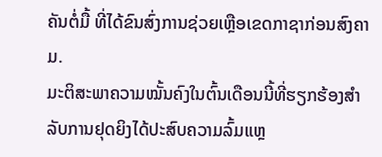ຄັນຕໍ່ມື້ ທີ່ໄດ້ຂົນສົ່ງການຊ່ວຍເຫຼືອເຂດກາຊາກ່ອນສົງຄາມ.
ມະຕິສະພາຄວາມໝັ້ນຄົງໃນຕົ້ນເດືອນນີ້ທີ່ຮຽກຮ້ອງສຳລັບການຢຸດຍິງໄດ້ປະສົບຄວາມລົ້ມແຫຼ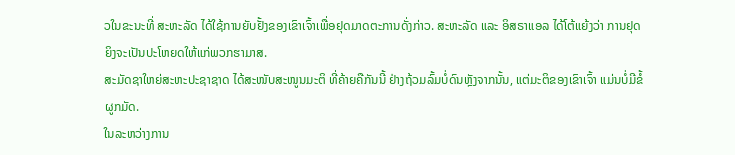ວໃນຂະນະທີ່ ສະຫະລັດ ໄດ້ໃຊ້ການຍັບຢັ້ງຂອງເຂົາເຈົ້າເພື່ອຢຸດມາດຕະການດັ່ງກ່າວ. ສະຫະລັດ ແລະ ອິສຣາແອລ ໄດ້ໂຕ້ແຍ້ງວ່າ ການຢຸດຍິງຈະເປັນປະໂຫຍດໃຫ້ແກ່ພວກຮາມາສ.
ສະມັດຊາໃຫຍ່ສະຫະປະຊາຊາດ ໄດ້ສະໜັບສະໜູນມະຕິ ທີ່ຄ້າຍຄືກັນນີ້ ຢ່າງຖ້ວມລົ້ມບໍ່ດົນຫຼັງຈາກນັ້ນ, ແຕ່ມະຕິຂອງເຂົາເຈົ້າ ແມ່ນບໍ່ມີຂໍ້ຜູກມັດ.
ໃນລະຫວ່າງການ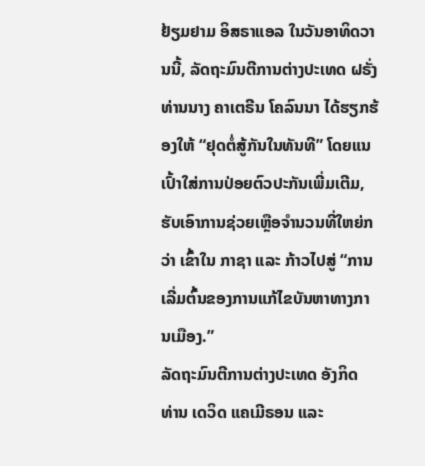ຢ້ຽມຢາມ ອິສຣາແອລ ໃນວັນອາທິດວານນີ້, ລັດຖະມົນຕີການຕ່າງປະເທດ ຝຣັ່ງ ທ່ານນາງ ຄາເຕຣີນ ໂຄລົນນາ ໄດ້ຮຽກຮ້ອງໃຫ້ “ຢຸດຕໍ່ສູ້ກັນໃນທັນທີ” ໂດຍແນເປົ້າໃສ່ການປ່ອຍຕົວປະກັນເພີ່ມເຕີມ, ຮັບເອົາການຊ່ວຍເຫຼືອຈຳນວນທີ່ໃຫຍ່ກວ່າ ເຂົ້າໃນ ກາຊາ ແລະ ກ້າວໄປສູ່ “ການເລີ່ມຕົ້ນຂອງການແກ້ໄຂບັນຫາທາງການເມືອງ.”
ລັດຖະມົນຕີການຕ່າງປະເທດ ອັງກິດ ທ່ານ ເດວິດ ແຄເມີຣອນ ແລະ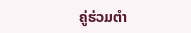ຄູ່ຮ່ວມຕຳ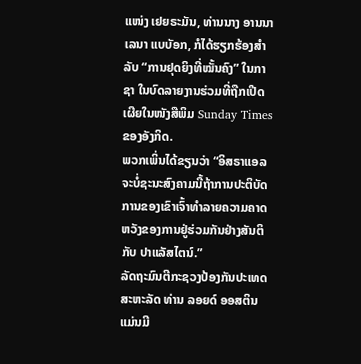ແໜ່ງ ເຢຍຣະມັນ, ທ່ານນາງ ອານນາເລນາ ແບບັອກ, ກໍໄດ້ຮຽກຮ້ອງສຳລັບ “ການຢຸດຍິງທີ່ໝັ້ນຄົງ” ໃນກາຊາ ໃນບົດລາຍງານຮ່ວມທີ່ຖືກເປີດເຜີຍໃນໜັງສືພິມ Sunday Times ຂອງອັງກິດ.
ພວກເພິ່ນໄດ້ຂຽນວ່າ “ອິສຣາແອລ ຈະບໍ່ຊະນະສົງຄາມນີ້ຖ້າການປະຕິບັດການຂອງເຂົາເຈົ້າທຳລາຍຄວາມຄາດຫວັງຂອງການຢູ່ຮ່ວມກັນຢ່າງສັນຕິກັບ ປາແລັສໄຕນ໌.”
ລັດຖະມົນຕີກະຊວງປ້ອງກັນປະເທດ ສະຫະລັດ ທ່ານ ລອຍດ໌ ອອສຕິນ ແມ່ນມີ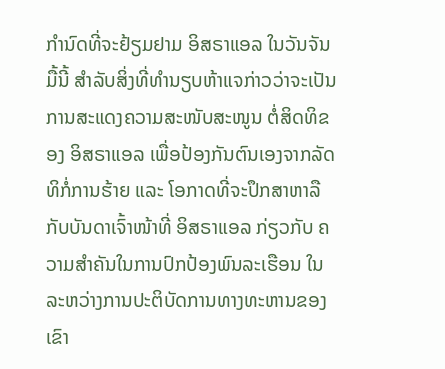ກຳນົດທີ່ຈະຢ້ຽມຢາມ ອິສຣາແອລ ໃນວັນຈັນມື້ນີ້ ສຳລັບສິ່ງທີ່ທຳນຽບຫ້າແຈກ່າວວ່າຈະເປັນການສະແດງຄວາມສະໜັບສະໜູນ ຕໍ່ສິດທິຂອງ ອິສຣາແອລ ເພື່ອປ້ອງກັນຕົນເອງຈາກລັດທິກໍ່ການຮ້າຍ ແລະ ໂອກາດທີ່ຈະປຶກສາຫາລືກັບບັນດາເຈົ້າໜ້າທີ່ ອິສຣາແອລ ກ່ຽວກັບ ຄວາມສຳຄັນໃນການປົກປ້ອງພົນລະເຮືອນ ໃນລະຫວ່າງການປະຕິບັດການທາງທະຫານຂອງເຂົາ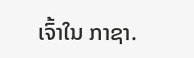ເຈົ້າໃນ ກາຊາ.